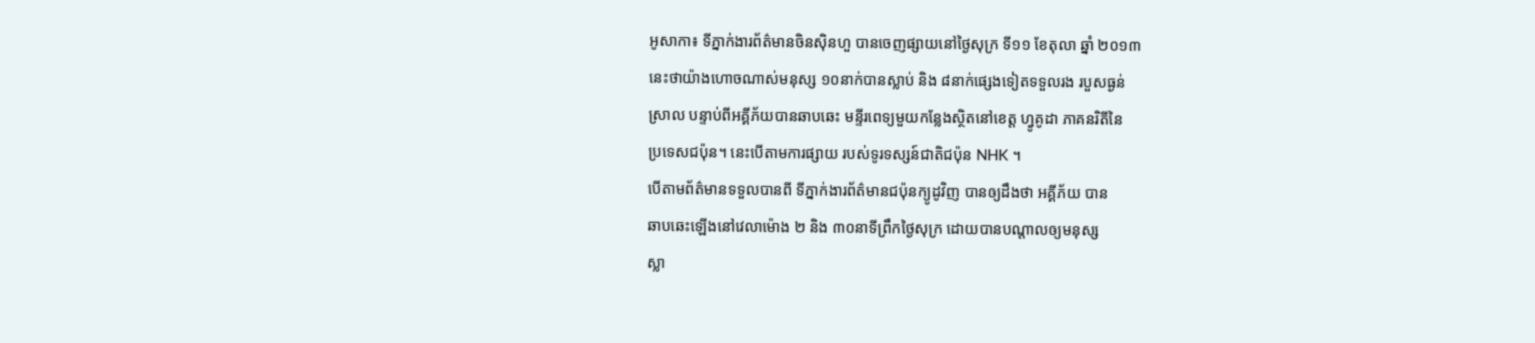អូសាកា៖ ទីភ្នាក់ងារព័ត៌មានចិនស៊ិនហួ បានចេញផ្សាយនៅថ្ងៃសុក្រ ទី១១ ខែតុលា ឆ្នាំ ២០១៣
នេះថាយ៉ាងហោចណាស់មនុស្ស ១០នាក់បានស្លាប់ និង ៨នាក់ផ្សេងទៀតទទួលរង របួសធ្ងន់
ស្រាល បន្ទាប់ពីអគ្គីភ័យបានឆាបឆេះ មន្ទីរពេទ្យមួយកន្លែងស្ថិតនៅខេត្ត ហ្វូគូដា ភាគនរិតីនៃ
ប្រទេសជប៉ុន។ នេះបើតាមការផ្សាយ របស់ទូរទស្សន៍ជាតិជប៉ុន NHK ។
បើតាមព័ត៌មានទទួលបានពី ទីភ្នាក់ងារព័ត៌មានជប៉ុនក្យូដូវិញ បានឲ្យដឹងថា អគ្គីភ័យ បាន
ឆាបឆេះឡើងនៅវេលាម៉ោង ២ និង ៣០នាទីព្រឹកថ្ងៃសុក្រ ដោយបានបណ្តាលឲ្យមនុស្ស
ស្លា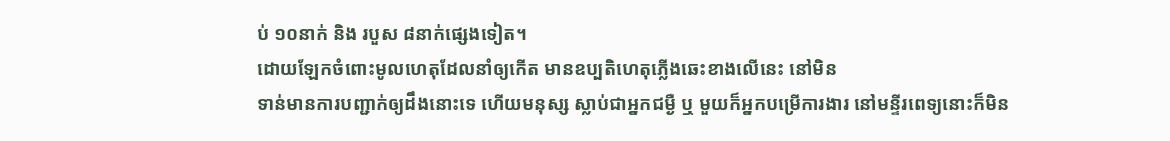ប់ ១០នាក់ និង របួស ៨នាក់ផ្សេងទៀត។
ដោយឡែកចំពោះមូលហេតុដែលនាំឲ្យកើត មានឧប្បតិហេតុភ្លើងឆេះខាងលើនេះ នៅមិន
ទាន់មានការបញ្ជាក់ឲ្យដឹងនោះទេ ហើយមនុស្ស ស្លាប់ជាអ្នកជម្ងឺ ឬ មួយក៏អ្នកបម្រើការងារ នៅមន្ទីរពេទ្យនោះក៏មិន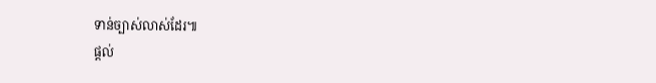ទាន់ច្បាស់លាស់ដែរ៕
ផ្តល់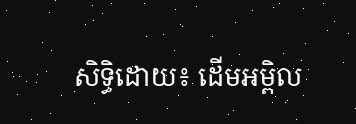សិទ្ធិដោយ៖ ដើមអម្ពិល